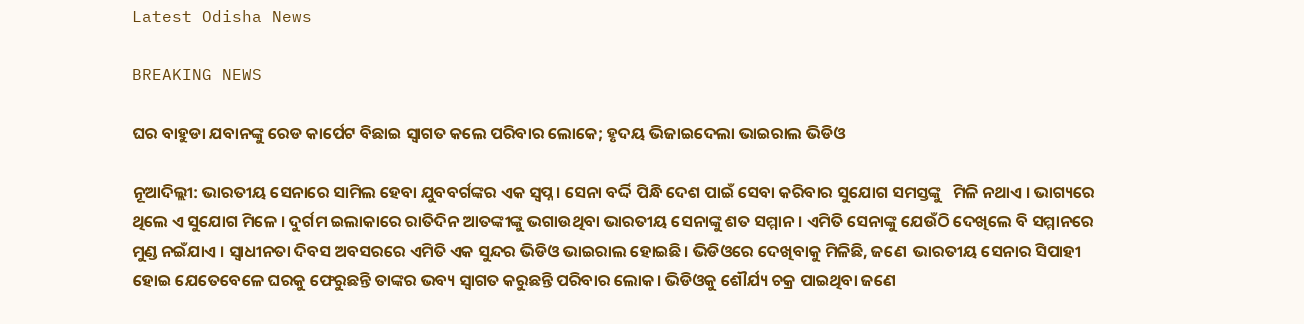Latest Odisha News

BREAKING NEWS

ଘର ବାହୁଡା ଯବାନଙ୍କୁ ରେଡ କାର୍ପେଟ ବିଛାଇ ସ୍ୱାଗତ କଲେ ପରିବାର ଲୋକେ; ହୃଦୟ ଭିଜାଇଦେଲା ଭାଇରାଲ ଭିଡିଓ

ନୂଆଦିଲ୍ଲୀ: ଭାରତୀୟ ସେନାରେ ସାମିଲ ହେବା ଯୁବବର୍ଗଙ୍କର ଏକ ସ୍ୱପ୍ନ । ସେନା ବର୍ଦ୍ଦି ପିନ୍ଧି ଦେଶ ପାଇଁ ସେବା କରିବାର ସୁଯୋଗ ସମସ୍ତଙ୍କୁ   ମିଳି ନଥାଏ । ଭାଗ୍ୟରେ ଥିଲେ ଏ ସୁଯୋଗ ମିଳେ । ଦୁର୍ଗମ ଇଲାକାରେ ରାତିଦିନ ଆତଙ୍କୀଙ୍କୁ ଭଗାଉଥିବା ଭାରତୀୟ ସେନାଙ୍କୁ ଶତ ସମ୍ମାନ । ଏମିତି ସେନାଙ୍କୁ ଯେଉଁଠି ଦେଖିଲେ ବି ସମ୍ମାନରେ ମୁଣ୍ଡ ନଇଁଯାଏ । ସ୍ୱାଧୀନତା ଦିବସ ଅବସରରେ ଏମିତି ଏକ ସୁନ୍ଦର ଭିଡିଓ ଭାଇରାଲ ହୋଇଛି। ଭିଡିଓରେ ଦେଖିବାକୁ ମିଳିଛି, ଜଣେ  ଭାରତୀୟ ସେନାର ସିପାହୀ ହୋଇ ଯେତେବେଳେ ଘରକୁ ଫେରୁଛନ୍ତି ତାଙ୍କର ଭବ୍ୟ ସ୍ୱାଗତ କରୁଛନ୍ତି ପରିବାର ଲୋକ। ଭିଡିଓକୁ ଶୌର୍ଯ୍ୟ ଚକ୍ର ପାଇଥିବା ଜଣେ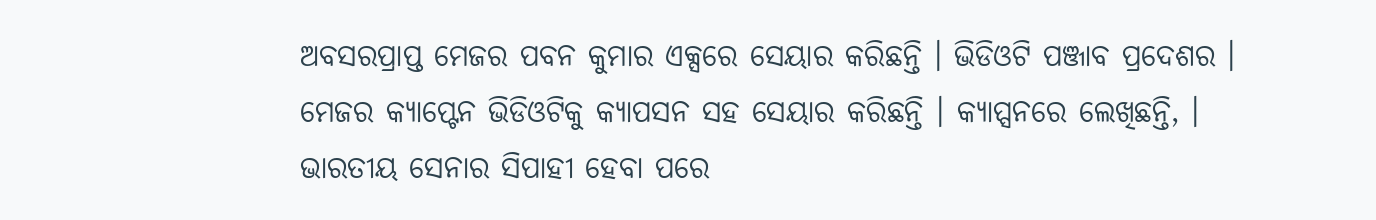ଅବସରପ୍ରାପ୍ତ ମେଜର ପବନ କୁମାର ଏକ୍ସରେ ସେୟାର କରିଛନ୍ତି । ଭିଡିଓଟି ପଞ୍ଜାବ ପ୍ରଦେଶର ।
ମେଜର କ୍ୟାପ୍ଟେନ ଭିଡିଓଟିକୁ କ୍ୟାପସନ ସହ ସେୟାର କରିଛନ୍ତି । କ୍ୟାପ୍ସନରେ ଲେଖିଛନ୍ତି, । ଭାରତୀୟ ସେନାର ସିପାହୀ ହେବା ପରେ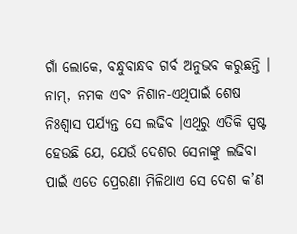ଗାଁ ଲୋକେ, ବନ୍ଧୁବାନ୍ଧବ ଗର୍ବ ଅନୁଭବ କରୁଛନ୍ତି । ନାମ୍, ନମକ ଏବଂ ନିଶାନ-ଏଥିପାଇଁ ଶେଷ ନିଃଶ୍ୱାସ ପର୍ଯ୍ୟନ୍ତ ସେ ଲଢିବ ।ଏଥିରୁ ଏତିକି ସ୍ପଷ୍ଟ ହେଉଛି ଯେ, ଯେଉଁ ଦେଶର ସେନାଙ୍କୁ ଲଢିବା ପାଇଁ ଏତେ ପ୍ରେରଣା ମିଳିଥାଏ ସେ ଦେଶ କ’ଣ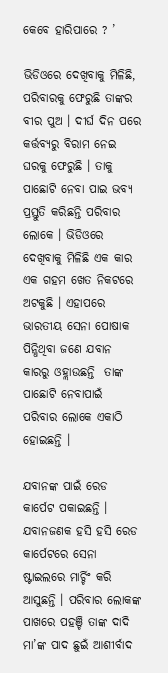କେବେ ହାରିପାରେ ? ’

ଭିଡିଓରେ ଦେଖିବାକୁ ମିଳିଛି, ପରିବାରକୁ ଫେରୁଛି ତାଙ୍କର ବୀର ପୁଅ । ଦୀର୍ଘ ଦିନ ପରେ କର୍ତ୍ତବ୍ୟରୁ ବିରାମ ନେଇ ଘରକୁ ଫେରୁଛି । ତାକୁ ପାଛୋଟି ନେବା ପାଇ ଭବ୍ୟ ପ୍ରସ୍ତୁତି କରିଛନ୍ତି ପରିବାର ଲୋକେ । ଭିଡିଓରେ ଦେଖିବାକୁ ମିଳିଛି ଏକ କାର ଏକ ଗହମ ଖେତ ନିକଟରେ ଅଟକୁଛି । ଏହାପରେ  ଭାରତୀୟ ସେନା ପୋଷାକ ପିନ୍ଧିଥିବା ଜଣେ ଯବାନ କାରରୁ ଓହ୍ଲାଉଛନ୍ତି  ତାଙ୍କ ପାଛୋଟି ନେବାପାଇଁ ପରିବାର ଲୋକେ ଏକାଠି ହୋଇଛନ୍ତି ।

ଯବାନଙ୍କ ପାଇଁ ରେଡ କାର୍ପେଟ ପକାଇଛନ୍ତି । ଯବାନଜଣକ ହସି ହସି ରେଡ କାର୍ପେଟରେ ସେନା ଷ୍ଟାଇଲରେ ମାର୍ଚ୍ଚିଂ କରି ଆସୁଛନ୍ତି । ପରିବାର ଲୋକଙ୍କ ପାଖରେ ପହଞ୍ଚି ତାଙ୍କ ଦାଦି ମା’ଙ୍କ ପାଦ ଛୁଇଁ ଆଶୀର୍ବାଦ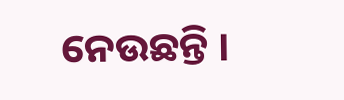ନେଉଛନ୍ତି ।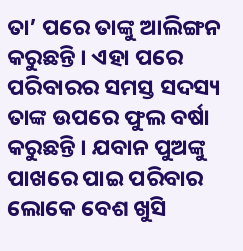ତା’ ପରେ ତାଙ୍କୁ ଆଲିଙ୍ଗନ କରୁଛନ୍ତି । ଏହା ପରେ ପରିବାରର ସମସ୍ତ ସଦସ୍ୟ ତାଙ୍କ ଉପରେ ଫୁଲ ବର୍ଷା କରୁଛନ୍ତି । ଯବାନ ପୁଅଙ୍କୁ ପାଖରେ ପାଇ ପରିବାର ଲୋକେ ବେଶ ଖୁସି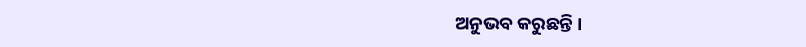ଅନୁଭବ କରୁଛନ୍ତି ।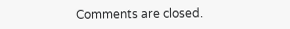Comments are closed.